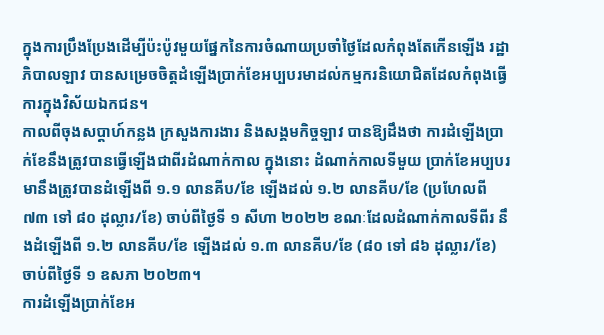ក្នុងការប្រឹងប្រែងដើម្បីប៉ះប៉ូវមួយផ្នែកនៃការចំណាយប្រចាំថ្ងៃដែលកំពុងតែកើនឡើង រដ្ឋាភិបាលឡាវ បានសម្រេចចិត្តដំឡើងប្រាក់ខែអប្បបរមាដល់កម្មករនិយោជិតដែលកំពុងធ្វើការក្នុងវិស័យឯកជន។
កាលពីចុងសប្ដាហ៍កន្លង ក្រសួងការងារ និងសង្គមកិច្ចឡាវ បានឱ្យដឹងថា ការដំឡើងប្រាក់ខែនឹងត្រូវបានធ្វើឡើងជាពីរដំណាក់កាល ក្នុងនោះ ដំណាក់កាលទីមួយ ប្រាក់ខែអប្បបរមានឹងត្រូវបានដំឡើងពី ១.១ លានគីប/ខែ ឡើងដល់ ១.២ លានគីប/ខែ (ប្រហែលពី ៧៣ ទៅ ៨០ ដុល្លារ/ខែ) ចាប់ពីថ្ងៃទី ១ សីហា ២០២២ ខណៈដែលដំណាក់កាលទីពីរ នឹងដំឡើងពី ១.២ លានគីប/ខែ ឡើងដល់ ១.៣ លានគីប/ខែ (៨០ ទៅ ៨៦ ដុល្លារ/ខែ) ចាប់ពីថ្ងៃទី ១ ឧសភា ២០២៣។
ការដំឡើងប្រាក់ខែអ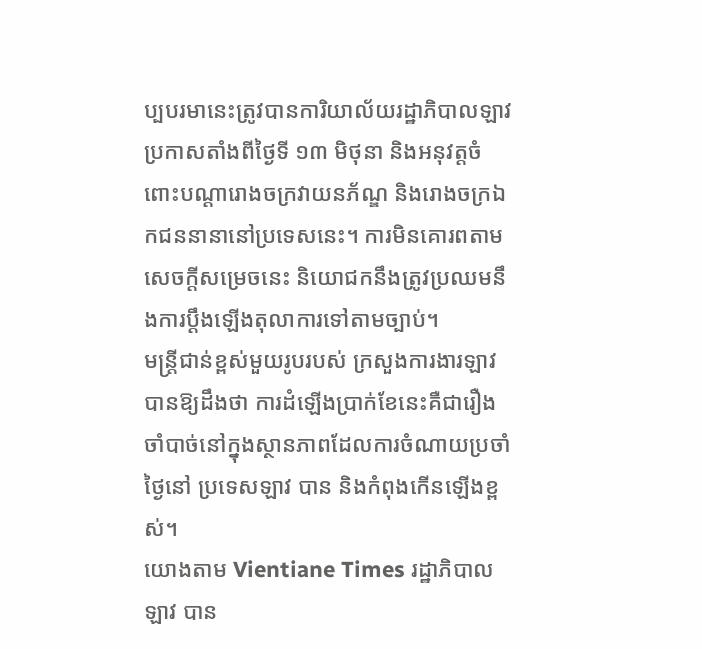ប្បបរមានេះត្រូវបានការិយាល័យរដ្ឋាភិបាលឡាវ ប្រកាសតាំងពីថ្ងៃទី ១៣ មិថុនា និងអនុវត្តចំពោះបណ្ដារោងចក្រវាយនភ័ណ្ឌ និងរោងចក្រឯកជននានានៅប្រទេសនេះ។ ការមិនគោរពតាមសេចក្ដីសម្រេចនេះ និយោជកនឹងត្រូវប្រឈមនឹងការប្ដឹងឡើងតុលាការទៅតាមច្បាប់។
មន្ត្រីជាន់ខ្ពស់មួយរូបរបស់ ក្រសួងការងារឡាវ បានឱ្យដឹងថា ការដំឡើងប្រាក់ខែនេះគឺជារឿងចាំបាច់នៅក្នុងស្ថានភាពដែលការចំណាយប្រចាំថ្ងៃនៅ ប្រទេសឡាវ បាន និងកំពុងកើនឡើងខ្ពស់។
យោងតាម Vientiane Times រដ្ឋាភិបាលឡាវ បាន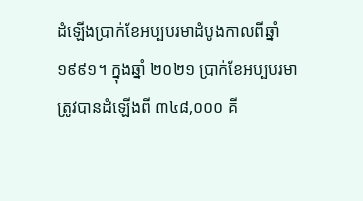ដំឡើងប្រាក់ខែអប្បបរមាដំបូងកាលពីឆ្នាំ ១៩៩១។ ក្នុងឆ្នាំ ២០២១ ប្រាក់ខែអប្បបរមាត្រូវបានដំឡើងពី ៣៤៨,០០០ គី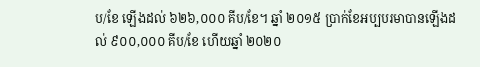ប/ខែ ឡើងដល់ ៦២៦,០០០ គីប/ខែ។ ឆ្នាំ ២០១៥ ប្រាក់ខែអប្បបរមាបានឡើងដល់ ៩០០,០០០ គីប/ខែ ហើយឆ្នាំ ២០២០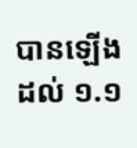បានឡើងដល់ ១.១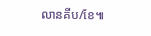លានគីប/ខែ៕